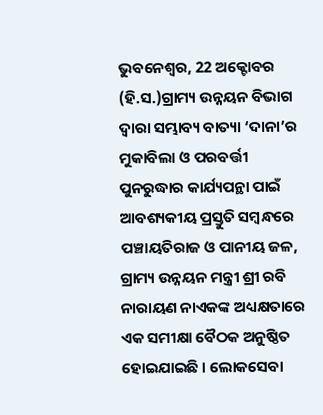ଭୁବନେଶ୍ୱର, 22 ଅକ୍ଟୋବର (ହି.ସ.)ଗ୍ରାମ୍ୟ ଉନ୍ନୟନ ବିଭାଗ ଦ୍ୱାରା ସମ୍ଭାବ୍ୟ ବାତ୍ୟା ‘ଦାନା’ର ମୁକାବିଲା ଓ ପରବର୍ତ୍ତୀ ପୁନରୁଦ୍ଧାର କାର୍ଯ୍ୟପନ୍ଥା ପାଇଁ ଆବଶ୍ୟକୀୟ ପ୍ରସ୍ତୁତି ସମ୍ବନ୍ଧରେ ପଞ୍ଚାୟତିରାଜ ଓ ପାନୀୟ ଜଳ, ଗ୍ରାମ୍ୟ ଉନ୍ନୟନ ମନ୍ତ୍ରୀ ଶ୍ରୀ ରବି ନାରାୟଣ ନାଏକଙ୍କ ଅଧ୍ୟକ୍ଷତାରେ ଏକ ସମୀକ୍ଷା ବୈଠକ ଅନୁଷ୍ଠିତ ହୋଇଯାଇଛି । ଲୋକସେବା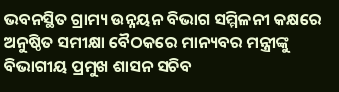ଭବନସ୍ଥିତ ଗ୍ରାମ୍ୟ ଉନ୍ନୟନ ବିଭାଗ ସମ୍ମିଳନୀ କକ୍ଷରେ ଅନୁଷ୍ଠିତ ସମୀକ୍ଷା ବୈଠକରେ ମାନ୍ୟବର ମନ୍ତ୍ରୀଙ୍କୁ ବିଭାଗୀୟ ପ୍ରମୁଖ ଶାସନ ସଚିବ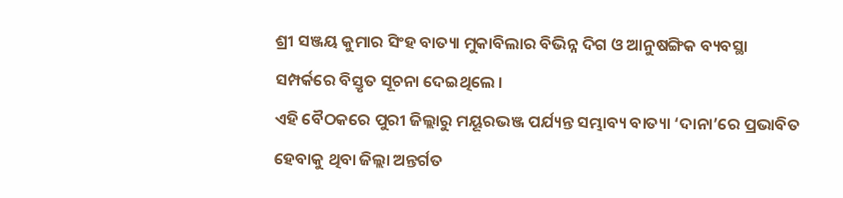ଶ୍ରୀ ସଞ୍ଜୟ କୁମାର ସିଂହ ବାତ୍ୟା ମୁକାବିଲାର ବିଭିନ୍ନ ଦିଗ ଓ ଆନୁଷଙ୍ଗିକ ବ୍ୟବସ୍ଥା ସମ୍ପର୍କରେ ବିସ୍ତୃତ ସୂଚନା ଦେଇଥିଲେ ।
ଏହି ବୈଠକରେ ପୁରୀ ଜିଲ୍ଲାରୁ ମୟୂରଭଞ୍ଜ ପର୍ଯ୍ୟନ୍ତ ସମ୍ଭାବ୍ୟ ବାତ୍ୟା ‘ଦାନା’ରେ ପ୍ରଭାବିତ ହେବାକୁ ଥିବା ଜିଲ୍ଲା ଅନ୍ତର୍ଗତ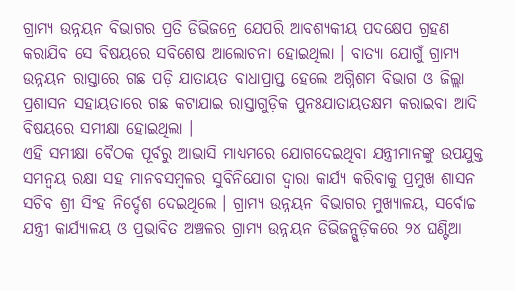ଗ୍ରାମ୍ୟ ଉନ୍ନୟନ ବିଭାଗର ପ୍ରତି ଡିଭିଜନ୍ରେ ଯେପରି ଆବଶ୍ୟକୀୟ ପଦକ୍ଷେପ ଗ୍ରହଣ କରାଯିବ ସେ ବିଷୟରେ ସବିଶେଷ ଆଲୋଚନା ହୋଇଥିଲା । ବାତ୍ୟା ଯୋଗୁଁ ଗ୍ରାମ୍ୟ ଉନ୍ନୟନ ରାସ୍ତାରେ ଗଛ ପଡ଼ି ଯାତାୟତ ବାଧାପ୍ରାପ୍ତ ହେଲେ ଅଗ୍ନିଶମ ବିଭାଗ ଓ ଜିଲ୍ଲା ପ୍ରଶାସନ ସହାୟତାରେ ଗଛ କଟାଯାଇ ରାସ୍ତାଗୁଡ଼ିକ ପୁନଃଯାତାୟତକ୍ଷମ କରାଇବା ଆଦି ବିଷୟରେ ସମୀକ୍ଷା ହୋଇଥିଲା ।
ଏହି ସମୀକ୍ଷା ବୈଠକ ପୂର୍ବରୁ ଆଭାସି ମାଧ୍ୟମରେ ଯୋଗଦେଇଥିବା ଯନ୍ତ୍ରୀମାନଙ୍କୁ ଉପଯୁକ୍ତ ସମନ୍ୱୟ ରକ୍ଷା ସହ ମାନବସମ୍ବଳର ସୁବିନିଯୋଗ ଦ୍ୱାରା କାର୍ଯ୍ୟ କରିବାକୁ ପ୍ରମୁଖ ଶାସନ ସଚିବ ଶ୍ରୀ ସିଂହ ନିର୍ଦ୍ଦେଶ ଦେଇଥିଲେ । ଗ୍ରାମ୍ୟ ଉନ୍ନୟନ ବିଭାଗର ମୁଖ୍ୟାଳୟ, ସର୍ବୋଚ୍ଚ ଯନ୍ତ୍ରୀ କାର୍ଯ୍ୟାଳୟ ଓ ପ୍ରଭାବିତ ଅଞ୍ଚଳର ଗ୍ରାମ୍ୟ ଉନ୍ନୟନ ଡିଭିଜନ୍ଗୁଡ଼ିକରେ ୨୪ ଘଣ୍ଟିଆ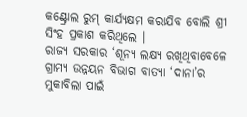କଣ୍ଟ୍ରୋଲ ରୁମ୍ କାର୍ଯ୍ୟକ୍ଷମ କରାଯିବ ବୋଲି ଶ୍ରୀ ସିଂହ ପ୍ରକାଶ କରିଥିଲେ ।
ରାଜ୍ୟ ସରକାର ‘ଶୂନ୍ୟ ଲକ୍ଷ୍ୟ ରଖିଥିବାବେଳେ ଗ୍ରାମ୍ୟ ଉନ୍ନୟନ ବିଭାଗ ବାତ୍ୟା ‘ଦାନା’ର ମୁକାବିଲା ପାଇଁ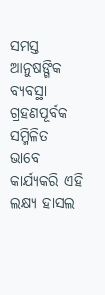ସମସ୍ତ ଆନୁଷଙ୍ଗିକ ବ୍ୟବସ୍ଥା ଗ୍ରହଣପୂର୍ବକ ସମ୍ମିଳିତ ଭାବେ କାର୍ଯ୍ୟକରି ଏହି ଲକ୍ଷ୍ୟ ହାସଲ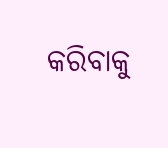କରିବାକୁ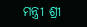ମନ୍ତ୍ରୀ ଶ୍ରୀ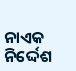ନାଏକ ନିର୍ଦ୍ଦେଶ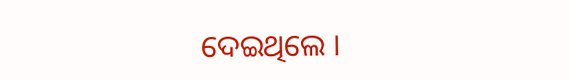ଦେଇଥିଲେ ।